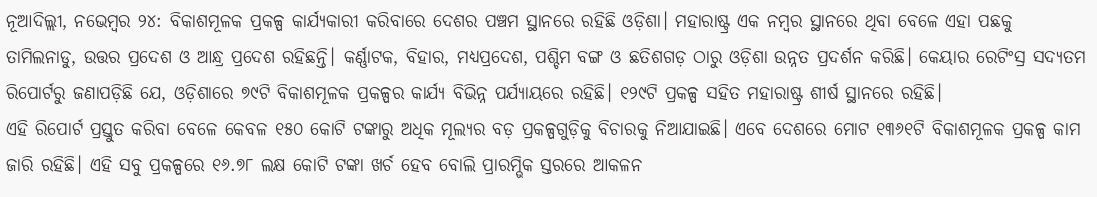ନୂଆଦିଲ୍ଲୀ, ନଭେମ୍ବର ୨୪: ବିକାଶମୂଳକ ପ୍ରକଳ୍ପ କାର୍ଯ୍ୟକାରୀ କରିବାରେ ଦେଶର ପଞ୍ଚମ ସ୍ଥାନରେ ରହିଛି ଓଡ଼ିଶା। ମହାରାଷ୍ଟ୍ର ଏକ ନମ୍ବର ସ୍ଥାନରେ ଥିବା ବେଳେ ଏହା ପଛକୁ ତାମିଲନାଡୁ, ଉତ୍ତର ପ୍ରଦେଶ ଓ ଆନ୍ଧ୍ର ପ୍ରଦେଶ ରହିଛନ୍ତି। କର୍ଣ୍ଣାଟକ, ବିହାର, ମଧ୍ୟପ୍ରଦେଶ, ପଶ୍ଚିମ ବଙ୍ଗ ଓ ଛତିଶଗଡ଼ ଠାରୁ ଓଡ଼ିଶା ଉନ୍ନତ ପ୍ରଦର୍ଶନ କରିଛି। କେୟାର ରେଟିଂସ୍ର ସଦ୍ୟତମ ରିପୋର୍ଟରୁ ଜଣାପଡ଼ିଛି ଯେ, ଓଡ଼ିଶାରେ ୭୯ଟି ବିକାଶମୂଳକ ପ୍ରକଳ୍ପର କାର୍ଯ୍ୟ ବିଭିନ୍ନ ପର୍ଯ୍ୟାୟରେ ରହିଛି। ୧୨୯ଟି ପ୍ରକଳ୍ପ ସହିତ ମହାରାଷ୍ଟ୍ର ଶୀର୍ଷ ସ୍ଥାନରେ ରହିଛି।
ଏହି ରିପୋର୍ଟ ପ୍ରସ୍ତୁତ କରିବା ବେଳେ କେବଳ ୧୫୦ କୋଟି ଟଙ୍କାରୁ ଅଧିକ ମୂଲ୍ୟର ବଡ଼ ପ୍ରକଳ୍ପଗୁଡ଼ିକୁ ବିଚାରକୁ ନିଆଯାଇଛି। ଏବେ ଦେଶରେ ମୋଟ ୧୩୬୧ଟି ବିକାଶମୂଳକ ପ୍ରକଳ୍ପ କାମ ଜାରି ରହିଛି। ଏହି ସବୁ ପ୍ରକଳ୍ପରେ ୧୬.୭୮ ଲକ୍ଷ କୋଟି ଟଙ୍କା ଖର୍ଚ ହେବ ବୋଲି ପ୍ରାରମ୍ଭିକ ସ୍ତରରେ ଆକଳନ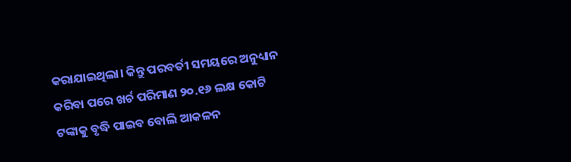କରାଯାଇଥିଲା। କିନ୍ତୁ ପରବର୍ତୀ ସମୟରେ ଅନୁଧ୍ୟାନ କରିବା ପରେ ଖର୍ଚ ପରିମାଣ ୨୦.୧୬ ଲକ୍ଷ କୋଟି ଟଙ୍କାକୁ ବୃଦ୍ଧି ପାଇବ ବୋଲି ଆକଳନ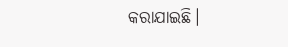କରାଯାଇଛି।